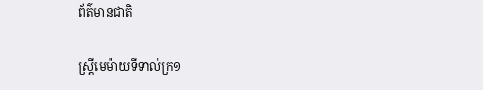ព័ត៌មានជាតិ

ស្ត្រីមេម៉ាយទីទាល់ក្រ១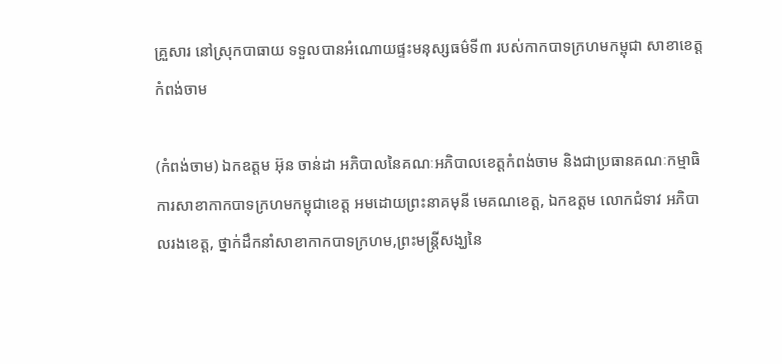គ្រួសារ នៅស្រុកបាធាយ ទទួលបានអំណោយផ្ទះមនុស្សធម៌ទី៣ របស់កាកបាទក្រហមកម្ពុជា សាខាខេត្តកំពង់ចាម

(កំពង់ចាម) ឯកឧត្តម អ៊ុន ចាន់ដា អភិបាលនៃគណៈអភិបាលខេត្តកំពង់ចាម និងជាប្រធានគណៈកម្មាធិការសាខាកាកបាទក្រហមកម្ពុជាខេត្ត អមដោយព្រះនាគមុនី មេគណខេត្ត, ឯកឧត្តម លោកជំទាវ អភិបាលរងខេត្ត, ថ្នាក់ដឹកនាំសាខាកាកបាទក្រហម,ព្រះមន្ត្រីសង្ឃនៃ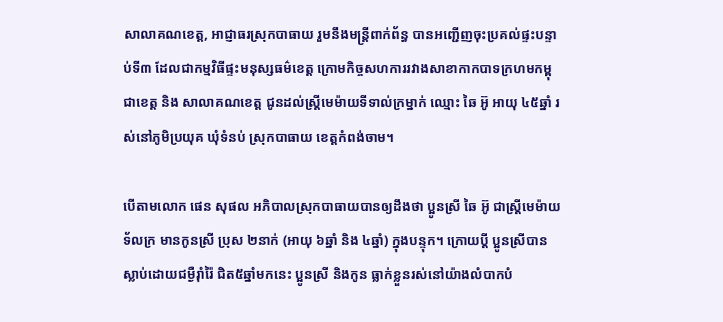សាលាគណខេត្ត, អាជ្ញាធរស្រុកបាធាយ រួមនឹងមន្ត្រីពាក់ព័ន្ធ បានអញ្ជើញចុះប្រគល់ផ្ទះបន្ទាប់ទី៣ ដែលជាកម្មវិធីផ្ទះមនុស្សធម៌ខេត្ត ក្រោមកិច្ចសហការរវាងសាខាកាកបាទក្រហមកម្ពុជាខេត្ត និង សាលាគណខេត្ត ជូនដល់ស្ត្រីមេម៉ាយទីទាល់ក្រម្នាក់ ឈ្មោះ ឆៃ អ៊ូ អាយុ ៤៥ឆ្នាំ រស់នៅភូមិប្រយុគ ឃុំទំនប់ ស្រុកបាធាយ ខេត្តកំពង់ចាម។

បើតាមលោក ផេន សុផល អភិបាលស្រុកបាធាយបានឲ្យដឹងថា ប្អូនស្រី ឆៃ អ៊ូ ជាស្ត្រីមេម៉ាយទ័លក្រ មានកូនស្រី ប្រុស ២នាក់ (អាយុ ៦ឆ្នាំ និង ៤ឆ្នាំ) ក្នុងបន្ទុក។ ក្រោយប្តី ប្អូនស្រីបានស្លាប់ដោយជម្ងឺរ៉ាំរ៉ៃ ជិត៥ឆ្នាំមកនេះ ប្អូនស្រី និងកូន ធ្លាក់ខ្លួនរស់នៅយ៉ាងលំបាកបំ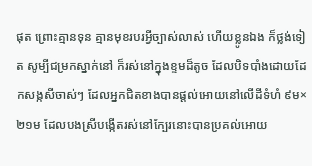ផុត ព្រោះគ្មានទុន គ្មានមុខរបរអ្វីច្បាស់លាស់ ហើយខ្លូនឯង ក៏ថ្លង់ទៀត សូម្បីជម្រកស្នាក់នៅ ក៏រស់នៅក្នុងខ្ទមដ៏តូច ដែលបិទបាំងដោយដែកសង្កសីចាស់ៗ ដែលអ្នកជិតខាងបានផ្តល់អោយនៅលើដីទំហំ ៩ម×២១ម ដែលបងស្រីបង្កើតរស់នៅក្បែរនោះបានប្រគល់អោយ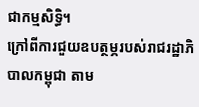ជាកម្មសិទ្ធិ។
ក្រៅពីការជួយឧបត្ថម្ភរបស់រាជរដ្ឋាភិបាលកម្ពុជា តាម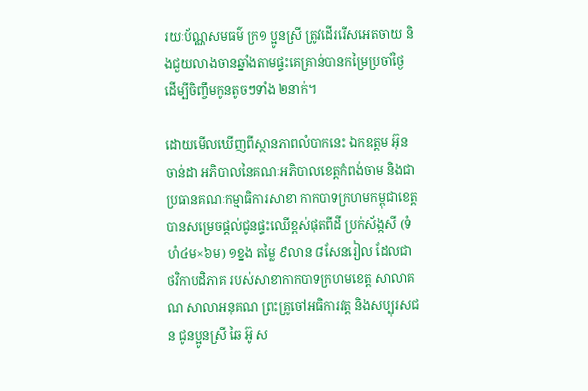រយៈប័ណ្ណសមធម៌ ក្រ១ ប្អូនស្រី ត្រូវដើររើសអេតចាយ និងជួយលាងចានឆ្នាំងតាមផ្ទះគេគ្រាន់បានកម្រៃប្រចាំថ្ងៃ ដើម្បីចិញ្ចឹមកូនតូចៗទាំង ២នាក់។

ដោយមើលឃើញពីស្ថានភាពលំបាកនេះ ឯកឧត្តម អ៊ុន ចាន់ដា អភិបាលនៃគណៈអភិបាលខេត្តកំពង់ចាម និងជាប្រធានគណៈកម្មាធិការសាខា កាកបាទក្រហមកម្ពុជាខេត្ត បានសម្រេចផ្តល់ជូនផ្ទះឈើខ្ពស់ផុតពីដី ប្រក់ស័ង្កសី (ទំហំ៤ម×៦ម) ១ខ្នង តម្លៃ ៩លាន ៨សែនរៀល ដែលជាថវិកាបដិភាគ របស់សាខាកាកបាទក្រហមខេត្ត សាលាគណ សាលាអនុគណ ព្រះគ្រូចៅអធិការវត្ត និងសប្បុរសជន ជូនប្អូនស្រី ឆៃ អ៊ូ ស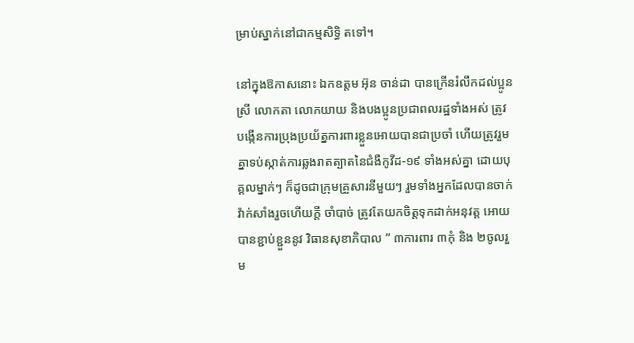ម្រាប់ស្នាក់នៅជាកម្មសិទ្ធិ តទៅ។

នៅក្នុងឱកាសនោះ ឯកឧត្តម អ៊ុន ចាន់ដា បានក្រើនរំលឹកដល់ប្អូនស្រី លោកតា លោកយាយ និងបងប្អូនប្រជាពលរដ្ឋទាំងអស់ ត្រូវបង្កើនការប្រុងប្រយ័ត្នការពារខ្លួនអោយបានជាប្រចាំ ហើយត្រូវរួមគ្នាទប់ស្កាត់ការឆ្លងរាតត្បាតនៃជំងឺកូវីដ-១៩ ទាំងអស់គ្នា ដោយបុគ្គលម្នាក់ៗ ក៏ដូចជាក្រុមគ្រួសារនីមួយៗ រួមទាំងអ្នកដែលបានចាក់វ៉ាក់សាំងរួចហើយក្តី ចាំបាច់ ត្រូវតែយកចិត្តទុកដាក់អនុវត្ត អោយបានខ្ជាប់ខ្ជួននូវ វិធានសុខាភិបាល ” ៣ការពារ ៣កុំ និង ២ចូលរួម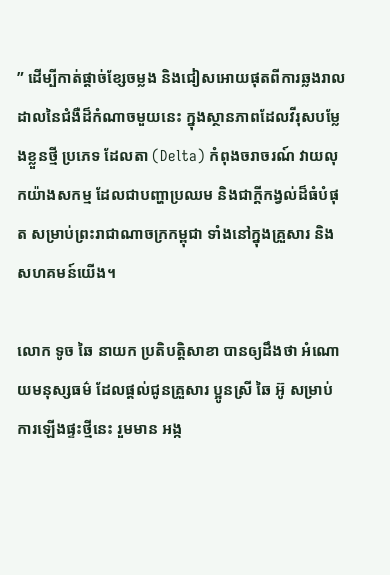” ដើម្បីកាត់ផ្តាច់ខ្សែចម្លង និងជៀសអោយផុតពីការឆ្លងរាលដាលនៃជំងឺដ៏កំណាចមួយនេះ ក្នុងស្ថានភាពដែលវីរុសបម្លែងខ្លួនថ្មី ប្រភេទ ដែលតា (Delta) កំពុងចរាចរណ៍ វាយលុកយ៉ាងសកម្ម ដែលជាបញ្ហាប្រឈម និងជាក្តីកង្វល់ដ៏ធំបំផុត សម្រាប់ព្រះរាជាណាចក្រកម្ពុជា ទាំងនៅក្នុងគ្រួសារ និង សហគមន៍យើង។

លោក ទូច ឆៃ នាយក ប្រតិបត្តិសាខា បានឲ្យដឹងថា អំណោយមនុស្សធម៌ ដែលផ្តល់ជូនគ្រួសារ ប្អូនស្រី ឆៃ អ៊ូ សម្រាប់ការឡើងផ្ទះថ្មីនេះ រួមមាន អង្ក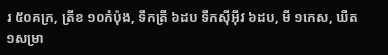រ ៥០គក្រ, ត្រីខ ១០កំប៉ុង, ទឹកត្រី ៦ដប ទឹកស៊ីអ៊ីវ ៦ដប, មី ១កេស, ឃីត ១សម្រា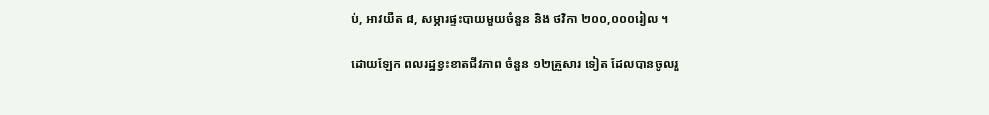ប់, អាវយឺត ៨, សម្ភារផ្ទះបាយមួយចំនួន និង ថវិកា ២០០,០០០រៀល ។

ដោយឡែក ពលរដ្ឋខ្វះខាតជីវភាព ចំនួន ១២គ្រួសារ ទៀត ដែលបានចូលរួ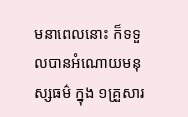មនាពេលនោះ ក៏ទទួលបានអំណោយមនុស្សធម៌ ក្នុង ១គ្រួសារ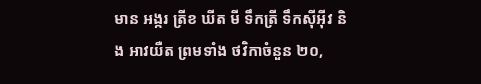មាន អង្ករ ត្រីខ ឃីត មី ទឹកត្រី ទឹកស៊ីអ៊ីវ និង អាវយឺត ព្រមទាំង ថវិកាចំនួន ២០,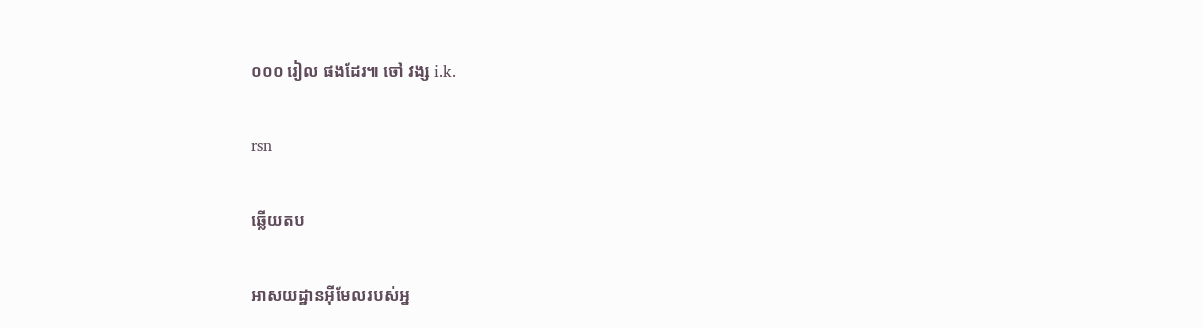០០០ រៀល ផងដែរ៕ ចៅ វង្ស i.k.

rsn

ឆ្លើយតប

អាសយដ្ឋានអ៊ីមែលរបស់អ្ន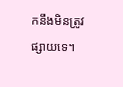កនឹងមិនត្រូវផ្សាយទេ។